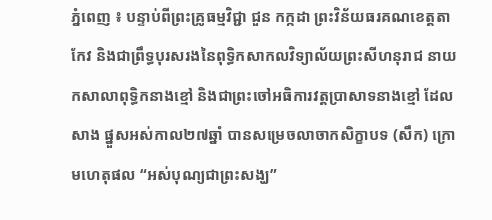ភ្នំពេញ ៖ បន្ទាប់ពីព្រះគ្រូធម្មវិជ្ជា ជួន កក្កដា ព្រះវិន័យធរគណខេត្តតាកែវ និងជាព្រឹទ្ធបុរសរងនៃពុទ្ធិកសាកលវិទ្យាល័យព្រះសីហនុរាជ នាយកសាលាពុទ្ធិកនាងខ្មៅ និងជាព្រះចៅអធិការវត្តប្រាសាទនាងខ្មៅ ដែលសាង ផ្នួសអស់កាល២៧ឆ្នាំ បានសម្រេចលាចាកសិក្ខាបទ (សឹក) ក្រោមហេតុផល “អស់បុណ្យជាព្រះសង្ឃ”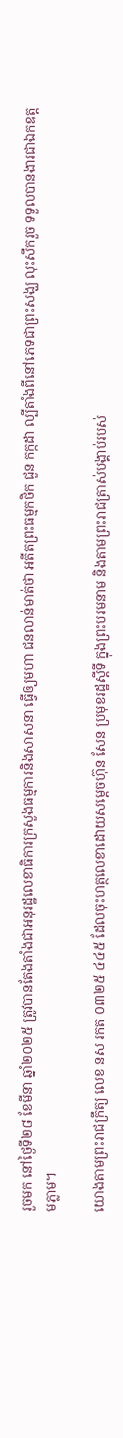រួចមក នៅថ្ងៃទី២៨ ខែមីនា ឆ្នាំ២០២៥ ត្រូវបានតែងតាំងជាអនុរដ្ឋលេខាធិការក្រសួងធម្មការនិងសាសនា ធ្វើឲ្យមហា ជនលាន់មាត់ថា អតីតព្រះធម្មកថិក ជួន កក្កដា ល្បីតាំងពីនៅភេទជាព្រះសង្ឃ លុះសឹករួច ទទួលបានងារជាឯកឧត្តមភ្លាម។

យោងតាមព្រះរាជក្រឹត្យ លេខ នស រកត ០៣២៥ ៤៤៥ ដែលចុះហត្ថលេខាដោយសម្តេចហ៊ុន សែន ប្រមុខរដ្ឋស្តីទី ក្នុងព្រះបរមនាម និងតាមព្រះរាជត្រាស់បង្គាប់របស់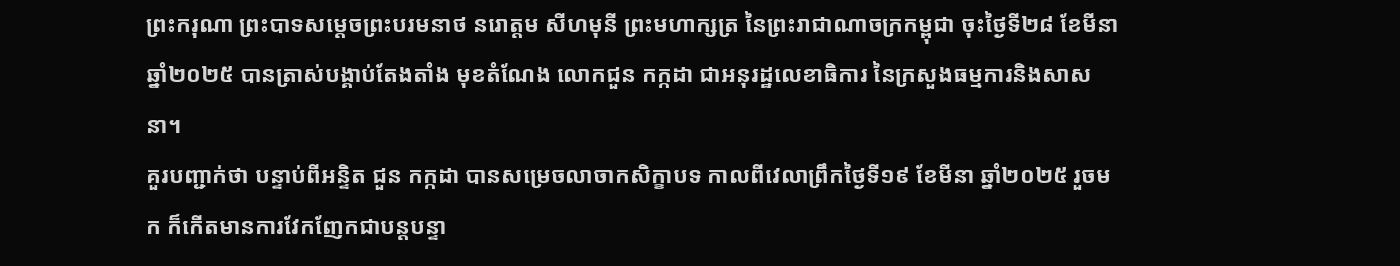ព្រះករុណា ព្រះបាទសម្តេចព្រះបរមនាថ នរោត្តម សីហមុនី ព្រះមហាក្សត្រ នៃព្រះរាជាណាចក្រកម្ពុជា ចុះថ្ងៃទី២៨ ខែមីនា ឆ្នាំ២០២៥ បានត្រាស់បង្គាប់តែងតាំង មុខតំណែង លោកជួន កក្កដា ជាអនុរដ្ឋលេខាធិការ នៃក្រសួងធម្មការនិងសាសនា។
គួរបញ្ជាក់ថា បន្ទាប់ពីអន្ទិត ជួន កក្កដា បានសម្រេចលាចាកសិក្ខាបទ កាលពីវេលាព្រឹកថ្ងៃទី១៩ ខែមីនា ឆ្នាំ២០២៥ រួចមក ក៏កើតមានការវែកញែកជាបន្តបន្ទា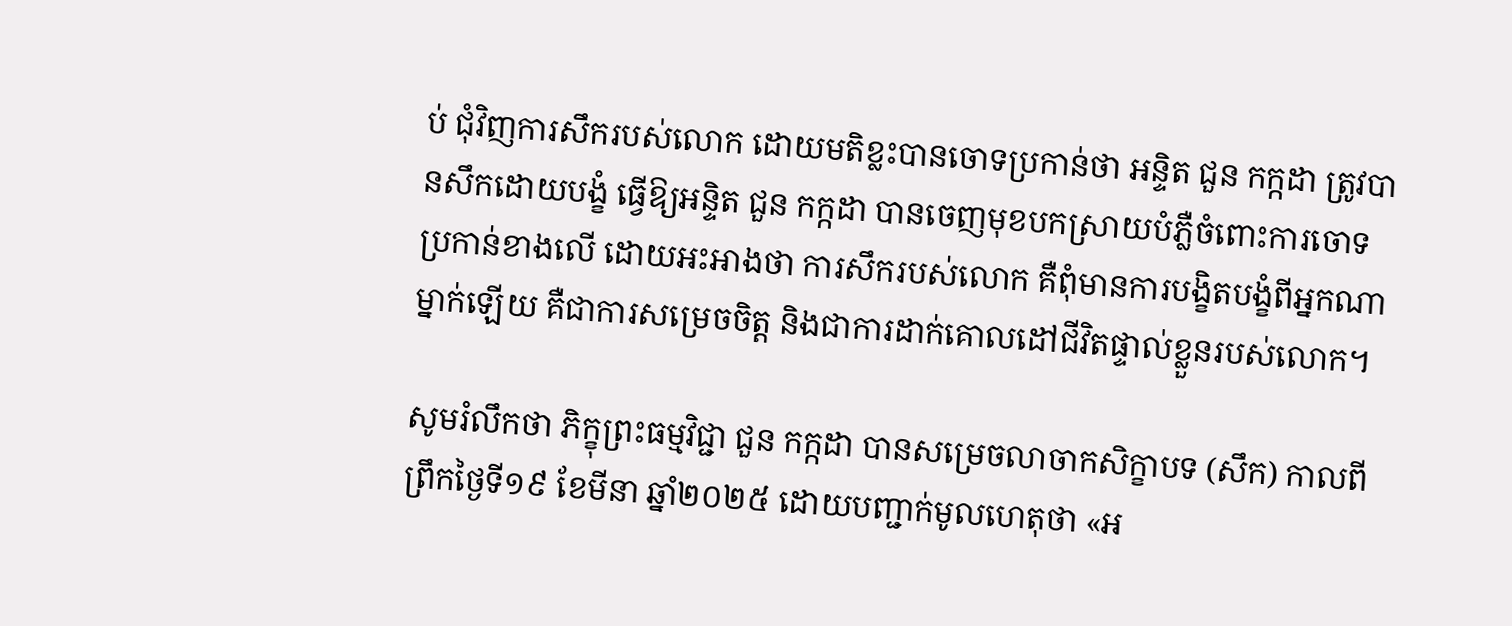ប់ ជុំវិញការសឹករបស់លោក ដោយមតិខ្លះបានចោទប្រកាន់ថា អន្ទិត ជួន កក្កដា ត្រូវបានសឹកដោយបង្ខំ ធ្វើឱ្យអន្ទិត ជួន កក្កដា បានចេញមុខបកស្រាយបំភ្លឺចំពោះការចោទ ប្រកាន់ខាងលើ ដោយអះអាងថា ការសឹករបស់លោក គឺពុំមានការបង្ខិតបង្ខំពីអ្នកណាម្នាក់ឡើយ គឺជាការសម្រេចចិត្ត និងជាការដាក់គោលដៅជីវិតផ្ទាល់ខ្លួនរបស់លោក។

សូមរំលឹកថា ភិក្ខុព្រះធម្មវិជ្ជា ជួន កក្កដា បានសម្រេចលាចាកសិក្ខាបទ (សឹក) កាលពីព្រឹកថ្ងៃទី១៩ ខែមីនា ឆ្នាំ២០២៥ ដោយបញ្ជាក់មូលហេតុថា «អ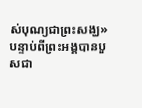ស់បុណ្យជាព្រះសង្ឃ» បន្ទាប់ពីព្រះអង្គបានបួសជា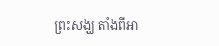ព្រះសង្ឃ តាំងពីអា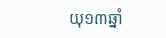យុ១៣ឆ្នាំ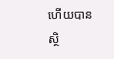ហើយបានស្ថិ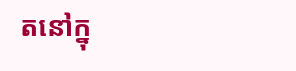តនៅក្នុ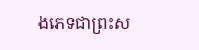ងភេទជាព្រះស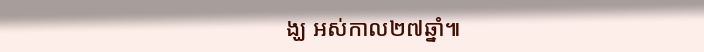ង្ឃ អស់កាល២៧ឆ្នាំ៕